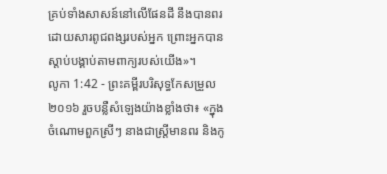គ្រប់ទាំងសាសន៍នៅលើផែនដី នឹងបានពរដោយសារពូជពង្សរបស់អ្នក ព្រោះអ្នកបានស្តាប់បង្គាប់តាមពាក្យរបស់យើង»។
លូកា 1:42 - ព្រះគម្ពីរបរិសុទ្ធកែសម្រួល ២០១៦ រួចបន្លឺសំឡេងយ៉ាងខ្លាំងថា៖ «ក្នុងចំណោមពួកស្រីៗ នាងជាស្ត្រីមានពរ និងកូ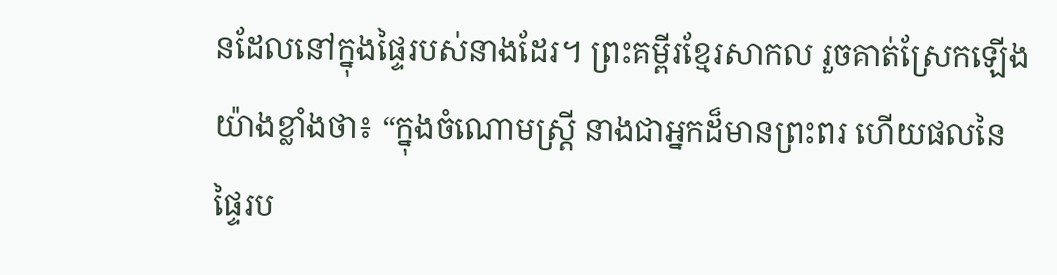នដែលនៅក្នុងផ្ទៃរបស់នាងដែរ។ ព្រះគម្ពីរខ្មែរសាកល រួចគាត់ស្រែកឡើងយ៉ាងខ្លាំងថា៖ “ក្នុងចំណោមស្ត្រី នាងជាអ្នកដ៏មានព្រះពរ ហើយផលនៃផ្ទៃរប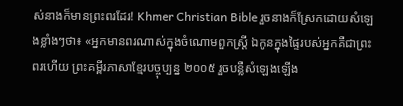ស់នាងក៏មានព្រះពរដែរ! Khmer Christian Bible រួចនាងក៏ស្រែកដោយសំឡេងខ្លាំងៗថា៖ «អ្នកមានពរណាស់ក្នុងចំណោមពួកស្ដ្រី ឯកូនក្នុងផ្ទៃរបស់អ្នកគឺជាព្រះពរហើយ ព្រះគម្ពីរភាសាខ្មែរបច្ចុប្បន្ន ២០០៥ រួចបន្លឺសំឡេងឡើង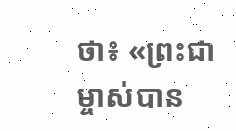ថា៖ «ព្រះជាម្ចាស់បាន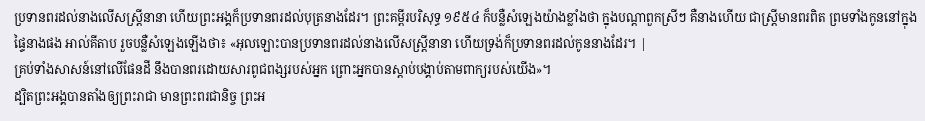ប្រទានពរដល់នាងលើសស្ត្រីនានា ហើយព្រះអង្គក៏ប្រទានពរដល់បុត្រនាងដែរ។ ព្រះគម្ពីរបរិសុទ្ធ ១៩៥៤ ក៏បន្លឺសំឡេងយ៉ាងខ្លាំងថា ក្នុងបណ្តាពួកស្រីៗ គឺនាងហើយ ជាស្ត្រីមានពរពិត ព្រមទាំងកូននៅក្នុងផ្ទៃនាងផង អាល់គីតាប រួចបន្លឺសំឡេងឡើងថា៖ «អុលឡោះបានប្រទានពរដល់នាងលើសស្ដ្រីនានា ហើយទ្រង់ក៏ប្រទានពរដល់កូននាងដែរ។ |
គ្រប់ទាំងសាសន៍នៅលើផែនដី នឹងបានពរដោយសារពូជពង្សរបស់អ្នក ព្រោះអ្នកបានស្តាប់បង្គាប់តាមពាក្យរបស់យើង»។
ដ្បិតព្រះអង្គបានតាំងឲ្យព្រះរាជា មានព្រះពរជានិច្ច ព្រះអ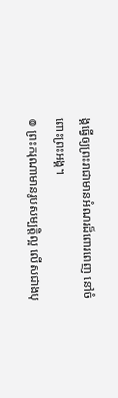ង្គធ្វើឲ្យព្រះរាជាមានអំណរដ៏ពោរពេញ នៅចំពោះព្រះអង្គ។
៙ ព្រះករុណាមានរូបសម្បត្តិល្អ លើសជាងបុ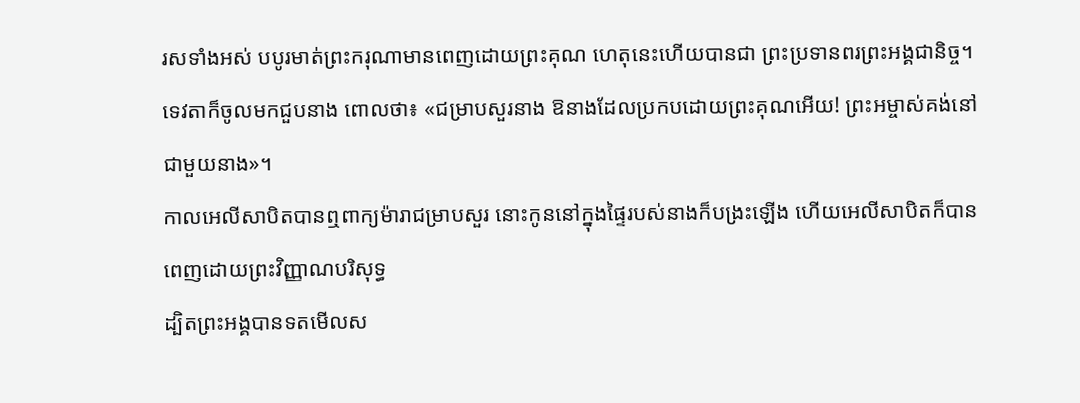រសទាំងអស់ បបូរមាត់ព្រះករុណាមានពេញដោយព្រះគុណ ហេតុនេះហើយបានជា ព្រះប្រទានពរព្រះអង្គជានិច្ច។
ទេវតាក៏ចូលមកជួបនាង ពោលថា៖ «ជម្រាបសួរនាង ឱនាងដែលប្រកបដោយព្រះគុណអើយ! ព្រះអម្ចាស់គង់នៅជាមួយនាង»។
កាលអេលីសាបិតបានឮពាក្យម៉ារាជម្រាបសួរ នោះកូននៅក្នុងផ្ទៃរបស់នាងក៏បង្រះឡើង ហើយអេលីសាបិតក៏បានពេញដោយព្រះវិញ្ញាណបរិសុទ្ធ
ដ្បិតព្រះអង្គបានទតមើលស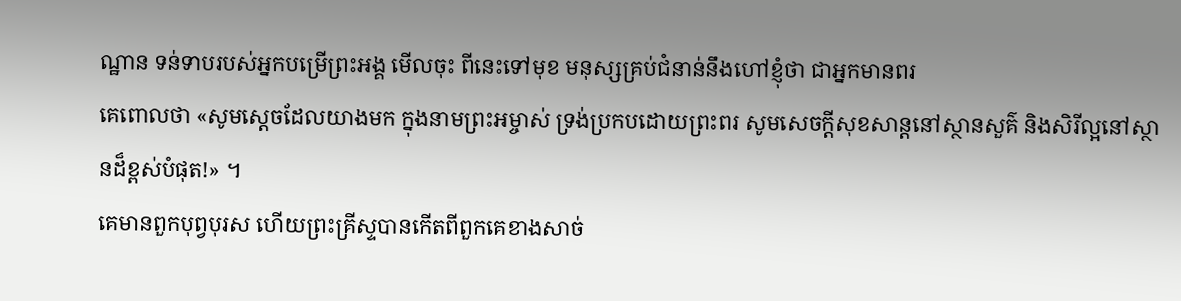ណ្ឋាន ទន់ទាបរបស់អ្នកបម្រើព្រះអង្គ មើលចុះ ពីនេះទៅមុខ មនុស្សគ្រប់ជំនាន់នឹងហៅខ្ញុំថា ជាអ្នកមានពរ
គេពោលថា «សូមស្តេចដែលយាងមក ក្នុងនាមព្រះអម្ចាស់ ទ្រង់ប្រកបដោយព្រះពរ សូមសេចក្ដីសុខសាន្តនៅស្ថានសួគ៌ និងសិរីល្អនៅស្ថានដ៏ខ្ពស់បំផុត!» ។
គេមានពួកបុព្វបុរស ហើយព្រះគ្រីស្ទបានកើតពីពួកគេខាងសាច់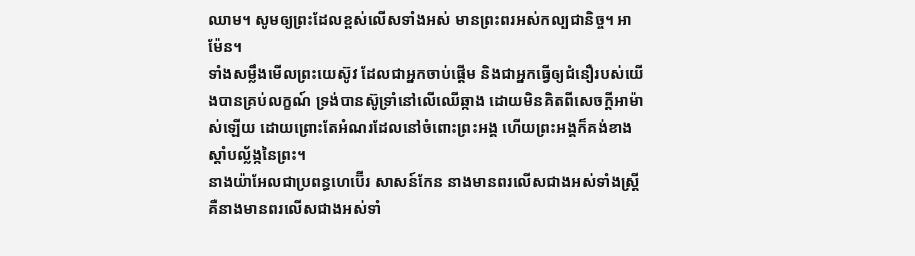ឈាម។ សូមឲ្យព្រះដែលខ្ពស់លើសទាំងអស់ មានព្រះពរអស់កល្បជានិច្ច។ អាម៉ែន។
ទាំងសម្លឹងមើលព្រះយេស៊ូវ ដែលជាអ្នកចាប់ផ្តើម និងជាអ្នកធ្វើឲ្យជំនឿរបស់យើងបានគ្រប់លក្ខណ៍ ទ្រង់បានស៊ូទ្រាំនៅលើឈើឆ្កាង ដោយមិនគិតពីសេចក្ដីអាម៉ាស់ឡើយ ដោយព្រោះតែអំណរដែលនៅចំពោះព្រះអង្គ ហើយព្រះអង្គក៏គង់ខាងស្តាំបល្ល័ង្កនៃព្រះ។
នាងយ៉ាអែលជាប្រពន្ធហេប៊ើរ សាសន៍កែន នាងមានពរលើសជាងអស់ទាំងស្ត្រី គឺនាងមានពរលើសជាងអស់ទាំ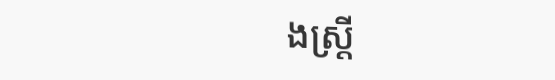ងស្ត្រី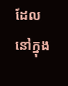ដែលនៅក្នុង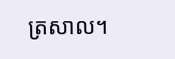ត្រសាល។